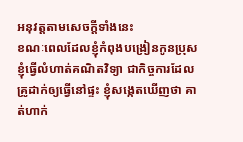អនុវត្តតាមសេចក្តីទាំងនេះ
ខណៈពេលដែលខ្ញុំកំពុងបង្រៀនកូនប្រុសខ្ញុំធ្វើលំហាត់គណិតវិទ្យា ជាកិច្ចការដែលគ្រូដាក់ឲ្យធ្វើនៅផ្ទះ ខ្ញុំសង្កេតឃើញថា គាត់ហាក់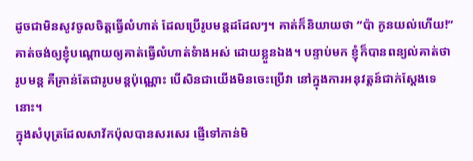ដូចជាមិនសូវចូលចិត្តធ្វើលំហាត់ ដែលប្រើរូបមន្តដដែលៗ។ គាត់ក៏និយាយថា “ប៉ា កូនយល់ហើយ!” គាត់ចង់ឲ្យខ្ញុំបណ្តោយឲ្យគាត់ធ្វើលំហាត់ទំាងអស់ ដោយខ្លួនឯង។ បន្ទាប់មក ខ្ញុំក៏បានពន្យល់គាត់ថា រូបមន្ត គឺគ្រាន់តែជារូបមន្តប៉ុណ្ណោះ បើសិនជាយើងមិនចេះប្រើវា នៅក្នុងការអនុវត្តន៍ជាក់ស្តែងទេនោះ។
ក្នុងសំបុត្រដែលសាវ័កប៉ុលបានសរសេរ ផ្ញើទៅកាន់មិ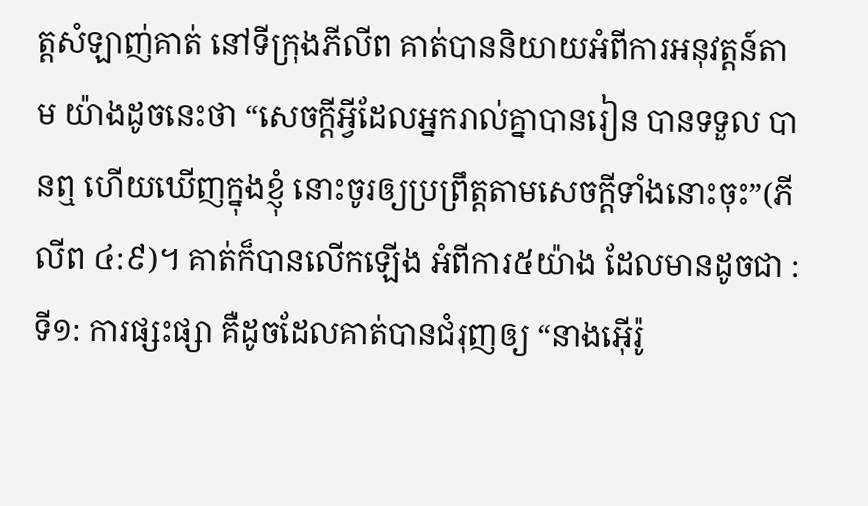ត្តសំឡាញ់គាត់ នៅទីក្រុងភីលីព គាត់បាននិយាយអំពីការអនុវត្តន៍តាម យ៉ាងដូចនេះថា “សេចក្តីអ្វីដែលអ្នករាល់គ្នាបានរៀន បានទទួល បានឮ ហើយឃើញក្នុងខ្ញុំ នោះចូរឲ្យប្រព្រឹត្តតាមសេចក្តីទាំងនោះចុះ”(ភីលីព ៤:៩)។ គាត់ក៏បានលើកឡើង អំពីការ៥យ៉ាង ដែលមានដូចជា : ទី១: ការផ្សះផ្សា គឺដូចដែលគាត់បានជំរុញឲ្យ “នាងអ៊ើរ៉ូ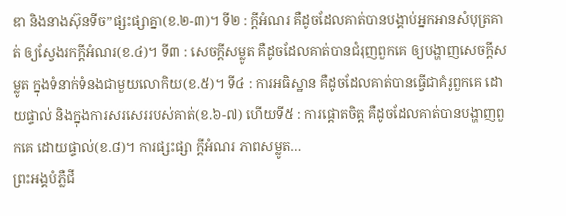ឌា និងនាងស៊ុនទីច”ផ្សះផ្សាគ្នា(ខ.២-៣)។ ទី២ : ក្តីអំណរ គឺដូចដែលគាត់បានបង្គាប់អ្នកអានសំបុត្រគាត់ ឲ្យស្វែងរកក្តីអំណរ(ខ.៤)។ ទី៣ : សេចក្តីសម្លូត គឺដូចដែលគាត់បានជំរុញពួកគេ ឲ្យបង្ហាញសេចក្តីសម្លូត ក្នុងទំនាក់ទំនងជាមួយលោកិយ(ខ.៥)។ ទី៤ : ការអធិស្ឋាន គឺដូចដែលគាត់បានធ្វើជាគំរូពួកគេ ដោយផ្ទាល់ និងក្នុងការសរសេររបស់គាត់(ខ.៦-៧) ហើយទី៥ : ការផ្តោតចិត្ត គឺដូចដែលគាត់បានបង្ហាញពួកគេ ដោយផ្ទាល់(ខ.៨)។ ការផ្សះផ្សា ក្តីអំណរ ភាពសម្លូត…
ព្រះអង្គបំភ្លឺជី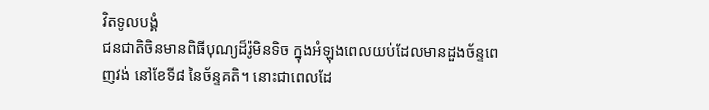វិតទូលបង្គំ
ជនជាតិចិនមានពិធីបុណ្យដ៏រ៉ូមិនទិច ក្នុងអំឡុងពេលយប់ដែលមានដួងច័ន្ទពេញវង់ នៅខែទី៨ នៃច័ន្ទគតិ។ នោះជាពេលដែ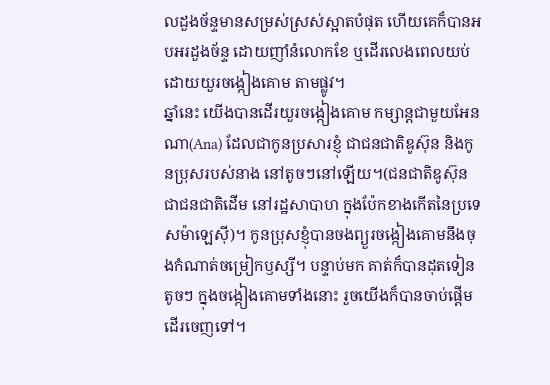លដួងច័ន្ទមានសម្រស់ស្រស់ស្អាតបំផុត ហើយគេក៏បានអបអរដួងច័ន្ទ ដោយញាំនំលោកខែ ឬដើរលេងពេលយប់ ដោយយួរចង្កៀងគោម តាមផ្លូវ។
ឆ្នាំនេះ យើងបានដើរយួរចង្កៀងគោម កម្សាន្តជាមួយអែនណា(Ana) ដែលជាកូនប្រសារខ្ញុំ ជាជនជាតិឌូស៊ុន និងកូនប្រុសរបស់នាង នៅតូចៗនៅឡើយ។(ជនជាតិឌូស៊ុន ជាជនជាតិដើម នៅរដ្ឋសាបាហ ក្នុងប៉ែកខាងកើតនៃប្រទេសម៉ាឡេស៊ី)។ កូនប្រុសខ្ញុំបានចងព្យួរចង្កៀងគោមនឹងចុងកំណាត់ចម្រៀកឫស្សី។ បន្ទាប់មក គាត់ក៏បានដុតទៀនតូចៗ ក្នុងចង្កៀងគោមទាំងនោះ រួចយើងក៏បានចាប់ផ្តើមដើរចេញទៅ។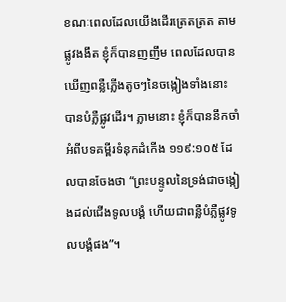ខណៈពេលដែលយើងដើរត្រេតត្រត តាមផ្លូវងងឹត ខ្ញុំក៏បានញញឹម ពេលដែលបានឃើញពន្លឺភ្លើងតូចៗនៃចង្កៀងទាំងនោះ បានបំភ្លឺផ្លូវដើរ។ ភ្លាមនោះ ខ្ញុំក៏បាននឹកចាំ អំពីបទគម្ពីរទំនុកដំកើង ១១៩:១០៥ ដែលបានចែងថា “ព្រះបន្ទូលនៃទ្រង់ជាចង្កៀងដល់ជើងទូលបង្គំ ហើយជាពន្លឺបំភ្លឺផ្លូវទូលបង្គំផង”។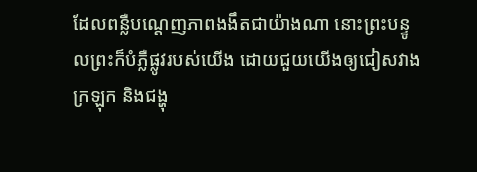ដែលពន្លឺបណ្តេញភាពងងឹតជាយ៉ាងណា នោះព្រះបន្ទូលព្រះក៏បំភ្លឺផ្លូវរបស់យើង ដោយជួយយើងឲ្យជៀសវាងក្រឡុក និងជង្ហុ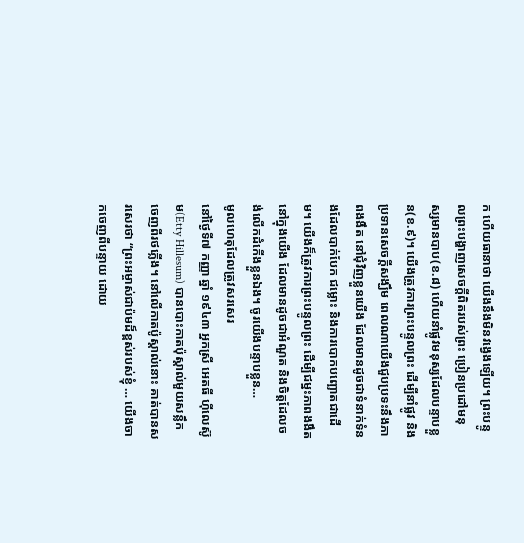ក ហើយធានាថា យើងនឹងមិនវង្វេងឡើយ។ ព្រះបន្ទូលព្រះបង្ហាញសេចក្តីពិតរបស់ព្រះ ប្រៀនប្រដៅមនុស្សមានបាប(ខ.៨) ហើយនាំផ្លូវមនុស្សដែលបន្ទាបខ្លួន(ខ.៩)។ យើងត្រូវការព្រះបន្ទូលព្រះ ដើម្បីនាំផ្លូវ និងប្រទានសេចក្តីសង្ឃឹម ពេលណាយើងជួបប្រទះនឹងភាពងងឹត នៅជុំវិញខ្លួនយើង ដែលមានដូចជាទំនាក់ទំនងដែលបាក់បែក ជម្លោះ និងការបោកបញ្ឆោតជាដើម។ យើងក៏ត្រូវការព្រះបន្ទូលព្រះ ដើម្បីជម្នះភាពងងឹត នៅក្នុងយើង ដែលមានដូចជាអំណួត និងចិត្តដែលចង់លើកដំកើងខ្លួនឯង។ ចូរយើងបន្ទាបខ្លួន…
មូលហេតុដែលត្រូវសរសេរ
នៅថ្ងៃទី៧ កញ្ញា ឆ្នាំ ១៩៤៣ អ្នកស្រី អេតធី ហ៊ីលេស៊ូម(Etty Hillesum) បានបោះកាតប៉ុស្តាល់មួយសន្លឹក ចេញពីរថភ្លើង។ នៅលើកាតប៉ូស្តាល់នោះ គាត់បានសរសេរថា “ព្រះអម្ចាស់ជាប៉មដ៏ខ្ពស់របស់ខ្ញុំ … យើងចាកចេញពីបន្ទាយ ដោយ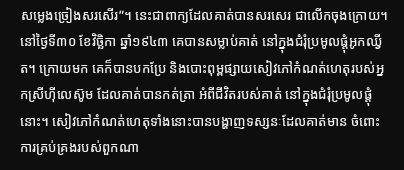សម្លេងច្រៀងសរសើរ”។ នេះជាពាក្យដែលគាត់បានសរសេរ ជាលើកចុងក្រោយ។ នៅថ្ងៃទី៣០ ខែវិច្ឆិកា ឆ្នាំ១៩៤៣ គេបានសម្លាប់គាត់ នៅក្នុងជំរុំប្រមូលផ្តុំអូកឈ្វីត។ ក្រោយមក គេក៏បានបកប្រែ និងបោះពុម្ពផ្សាយសៀវភៅកំណត់ហេតុរបស់អ្នកស្រីហ៊ីលេស៊ូម ដែលគាត់បានកត់ត្រា អំពីជីវិតរបស់គាត់ នៅក្នុងជំរុំប្រមូលផ្តុំនោះ។ សៀវភៅកំណត់ហេតុទាំងនោះបានបង្ហាញទស្សនៈដែលគាត់មាន ចំពោះការគ្រប់គ្រងរបស់ពួកណា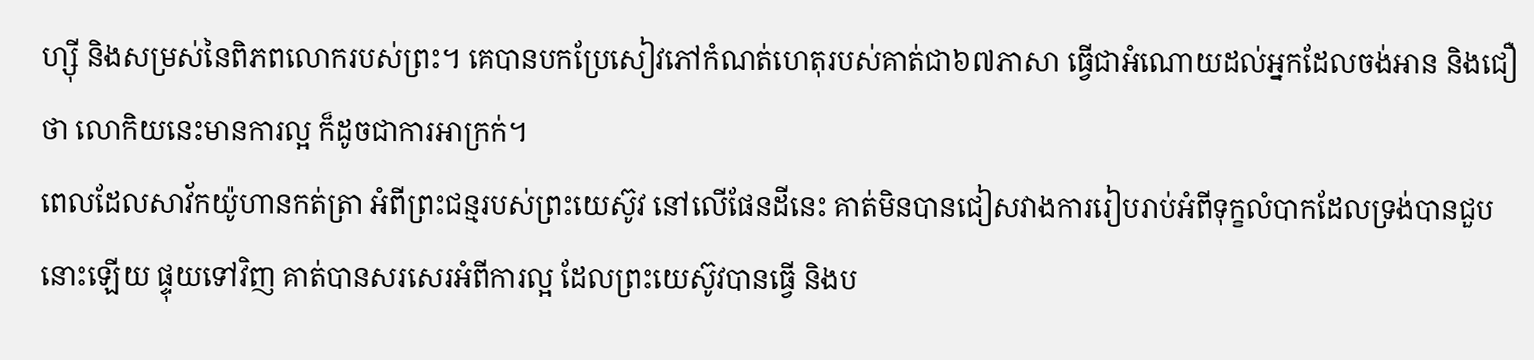ហ្ស៊ី និងសម្រស់នៃពិភពលោករបស់ព្រះ។ គេបានបកប្រែសៀវភៅកំណត់ហេតុរបស់គាត់ជា៦៧ភាសា ធ្វើជាអំណោយដល់អ្នកដែលចង់អាន និងជឿថា លោកិយនេះមានការល្អ ក៏ដូចជាការអាក្រក់។
ពេលដែលសាវ័កយ៉ូហានកត់ត្រា អំពីព្រះជន្មរបស់ព្រះយេស៊ូវ នៅលើផែនដីនេះ គាត់មិនបានជៀសវាងការរៀបរាប់អំពីទុក្ខលំបាកដែលទ្រង់បានជួបនោះឡើយ ផ្ទុយទៅវិញ គាត់បានសរសេរអំពីការល្អ ដែលព្រះយេស៊ូវបានធ្វើ និងប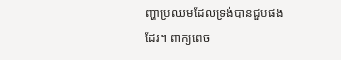ញ្ហាប្រឈមដែលទ្រង់បានជួបផងដែរ។ ពាក្យពេច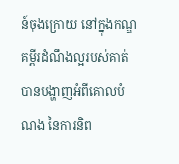ន៍ចុងក្រោយ នៅក្នុងកណ្ឌគម្ពីរដំណឹងល្អរបស់គាត់ បានបង្ហាញអំពីគោលបំណង នៃការនិព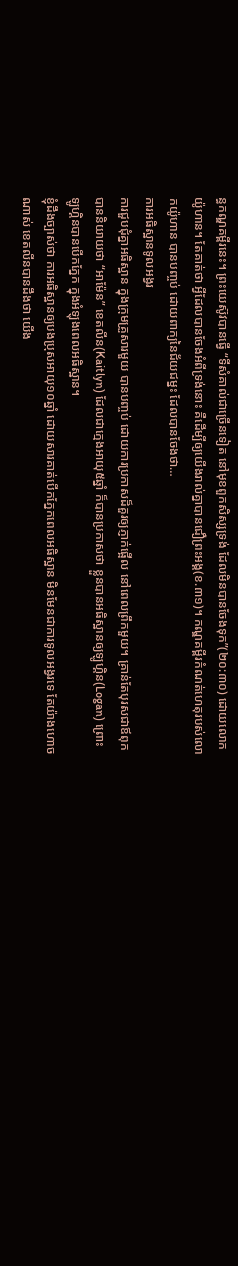ន្ធកណ្ឌគម្ពីរនេះ។ ព្រះយេស៊ូវបានធ្វើ “ទីសំគាល់ជាច្រើនទៀត នៅមុខពួកសិស្សទ្រង់ ដែលមិនបានចែងទុក”(២០:៣០) ដោយលោកយ៉ូហាន។ តែគាត់ថា អ្វីដែលបានចែងអំពីទ្រង់នោះ គឺដើម្បីឲ្យយើងរាល់គ្នាបានជឿព្រះអង្គ(ខ.៣១)។ កណ្ឌគម្ពីរកំណត់ហេតុរបស់លោកយ៉ូហាន បានបញ្ចប់ ដោយពាក្យនៃជ័យជម្នះ ដែលបានចែងថា…
ការអធិស្ឋានទូលអង្វរ
ការជួបជុំគ្នាអធិស្ឋាន ក្នុងក្រុមគ្រួសារមួយ បានបញ្ចប់ ដោយការប្រកាសដ៏គួរឲ្យភ្ញាក់ផ្អើល នៅពេលព្រឹកមួយ។ គ្រាន់តែបុរសជាឪពុកបាននិយាយថា “អាម៉ែន” ខេតលីន(Kaitlyn) ដែលជាក្មេងអាយុ៥ឆ្នាំ ក៏បានប្រកាសថា ខ្លួនបានអធិស្ឋានឲ្យឡូហ្គិន(Logan) ព្រោះឡូហ្គិនបានបើកភ្នែក ក្នុងអំឡុងពេលអធិស្ឋាន។
ខ្ញុំដឹងច្បាស់ថា ការអធិស្ឋានឲ្យបងប្រុសអាយុ១០ឆ្នាំ ដោយសារគាត់បើកភ្នែកពេលអធិស្ឋាន មិនមែនជាការទូលអង្វរទេ តែយ៉ាងហោចណាស់ ខេតលីនបានដឹងថា យើង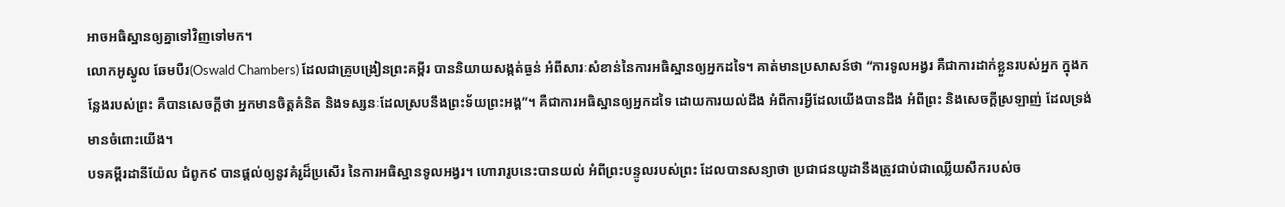អាចអធិស្ឋានឲ្យគ្នាទៅវិញទៅមក។
លោកអូស្វូល ឆែមបឺរ(Oswald Chambers) ដែលជាគ្រូបង្រៀនព្រះគម្ពីរ បាននិយាយសង្កត់ធ្ងន់ អំពីសារៈសំខាន់នៃការអធិស្ឋានឲ្យអ្នកដទៃ។ គាត់មានប្រសាសន៍ថា “ការទូលអង្វរ គឺជាការដាក់ខ្លួនរបស់អ្នក ក្នុងកន្លែងរបស់ព្រះ គឺបានសេចក្តីថា អ្នកមានចិត្តគំនិត និងទស្សនៈដែលស្របនឹងព្រះទ័យព្រះអង្គ”។ គឺជាការអធិស្ឋានឲ្យអ្នកដទៃ ដោយការយល់ដឹង អំពីការអ្វីដែលយើងបានដឹង អំពីព្រះ និងសេចក្តីស្រឡាញ់ ដែលទ្រង់មានចំពោះយើង។
បទគម្ពីរដានីយ៉ែល ជំពូក៩ បានផ្តល់ឲ្យនូវគំរូដ៏ប្រសើរ នៃការអធិស្ឋានទូលអង្វរ។ ហោរារូបនេះបានយល់ អំពីព្រះបន្ទូលរបស់ព្រះ ដែលបានសន្យាថា ប្រជាជនយូដានឹងត្រូវជាប់ជាឈ្លើយសឹករបស់ច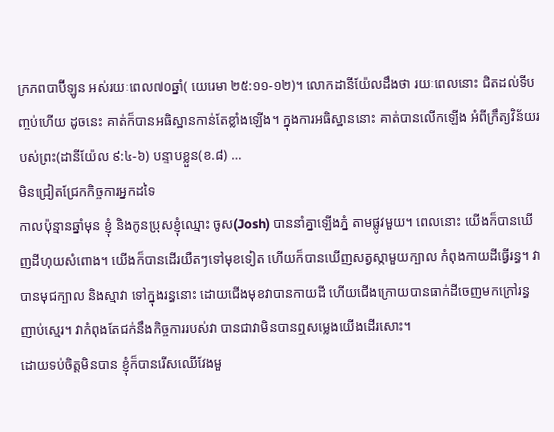ក្រភពបាប៊ីឡូន អស់រយៈពេល៧០ឆ្នាំ( យេរេមា ២៥:១១-១២)។ លោកដានីយ៉ែលដឹងថា រយៈពេលនោះ ជិតដល់ទីបញ្ចប់ហើយ ដូចនេះ គាត់ក៏បានអធិស្ឋានកាន់តែខ្លាំងឡើង។ ក្នុងការអធិស្ឋាននោះ គាត់បានលើកឡើង អំពីក្រឹត្យវិន័យរបស់ព្រះ(ដានីយ៉ែល ៩:៤-៦) បន្ទាបខ្លួន(ខ.៨) …
មិនជ្រៀតជ្រែកកិច្ចការអ្នកដទៃ
កាលប៉ុន្មានឆ្នាំមុន ខ្ញុំ និងកូនប្រុសខ្ញុំឈ្មោះ ចូស(Josh) បាននាំគ្នាឡើងភ្នំ តាមផ្លូវមួយ។ ពេលនោះ យើងក៏បានឃើញដីហុយសំពោង។ យើងក៏បានដើរយឺតៗទៅមុខទៀត ហើយក៏បានឃើញសត្វស្កាមួយក្បាល កំពុងកាយដីធ្វើរន្ធ។ វាបានមុជក្បាល និងស្មាវា ទៅក្នុងរន្ធនោះ ដោយជើងមុខវាបានកាយដី ហើយជើងក្រោយបានធាក់ដីចេញមកក្រៅរន្ធញាប់ស្មេរ។ វាកំពុងតែជក់នឹងកិច្ចការរបស់វា បានជាវាមិនបានឮសម្លេងយើងដើរសោះ។
ដោយទប់ចិត្តមិនបាន ខ្ញុំក៏បានរើសឈើវែងមួ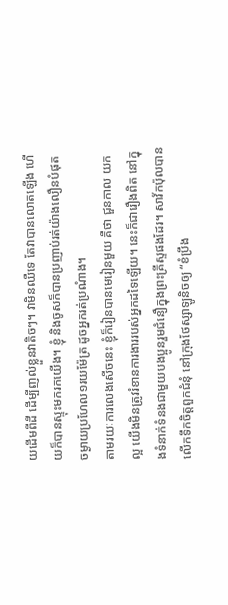យដើមពីដី ដើម្បីញល់ខ្លួនវាតិចៗ។ វាមិនឈឺទេ តែវាបានលោតឡើង ហើយក៏បានស្ទុះមករកយើង។ ខ្ញុំ និងចូសក៏បានប្រញាប់រត់យ៉ាងលឿនបំផុត ចម្ងាយប្រហែល១រយម៉ែត្រ ដូចអ្នករត់ប្រណំាង។
តាមរយៈការលេងសើចនេះ ខ្ញុំក៏រៀនបានមេរៀនមួយ គឺថា ជួនកាល យកល្អ យើងមិនត្រូវរំខានការងាររបស់អ្នកដទៃឡើយ។ នេះក៏ជារឿងពិត នៅក្នុងទំនាក់ទំនងជាមួយបងប្អូនរួមជំនឿក្នុងព្រះគ្រីស្ទផងដែរ។ សាវ័កប៉ុលបានលើកទឹកចិត្តពួកជំនុំ នៅក្រុងថែស្សាឡូនិចឲ្យ “ខំប្រឹង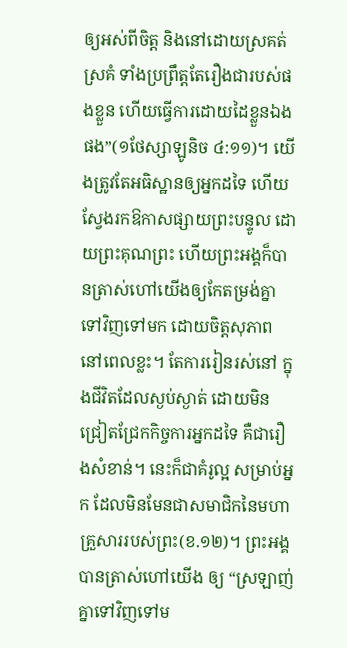ឲ្យអស់ពីចិត្ត និងនៅដោយស្រគត់ស្រគំ ទាំងប្រព្រឹត្តតែរឿងជារបស់ផងខ្លួន ហើយធ្វើការដោយដៃខ្លួនឯងផង”(១ថែស្សាឡូនិច ៤:១១)។ យើងត្រូវតែអធិស្ឋានឲ្យអ្នកដទៃ ហើយស្វែងរកឱកាសផ្សាយព្រះបន្ទូល ដោយព្រះគុណព្រះ ហើយព្រះអង្គក៏បានត្រាស់ហៅយើងឲ្យកែតម្រង់គ្នាទៅវិញទៅមក ដោយចិត្តសុភាព នៅពេលខ្លះ។ តែការរៀនរស់នៅ ក្នុងជីវិតដែលស្ងប់ស្ងាត់ ដោយមិនជ្រៀតជ្រែកកិច្ចការអ្នកដទៃ គឺជារឿងសំខាន់។ នេះក៏ជាគំរូល្អ សម្រាប់អ្នក ដែលមិនមែនជាសមាជិកនៃមហាគ្រួសាររបស់ព្រះ(ខ.១២)។ ព្រះអង្គបានត្រាស់ហៅយើង ឲ្យ “ស្រឡាញ់គ្នាទៅវិញទៅម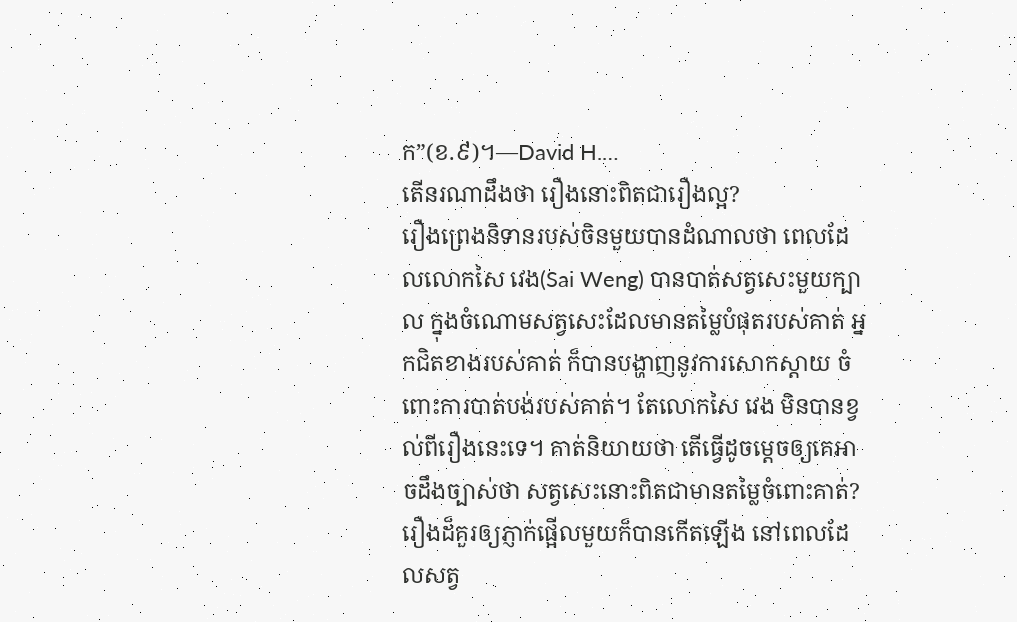ក”(ខ.៩)។—David H.…
តើនរណាដឹងថា រឿងនោះពិតជារឿងល្អ?
រឿងព្រេងនិទានរបស់ចិនមួយបានដំណាលថា ពេលដែលលោកសៃ វេង(Sai Weng) បានបាត់សត្វសេះមួយក្បាល ក្នុងចំណោមសត្វសេះដែលមានតម្លៃបំផុតរបស់គាត់ អ្នកជិតខាងរបស់គាត់ ក៏បានបង្ហាញនូវការសោកស្តាយ ចំពោះការបាត់បង់របស់គាត់។ តែលោកសៃ វេង មិនបានខ្វល់ពីរឿងនេះទេ។ គាត់និយាយថា តើធ្វើដូចម្តេចឲ្យគេអាចដឹងច្បាស់ថា សត្វសេះនោះពិតជាមានតម្លៃចំពោះគាត់? រឿងដ៏គួរឲ្យភ្ញាក់ផ្អើលមួយក៏បានកើតឡើង នៅពេលដែលសត្វ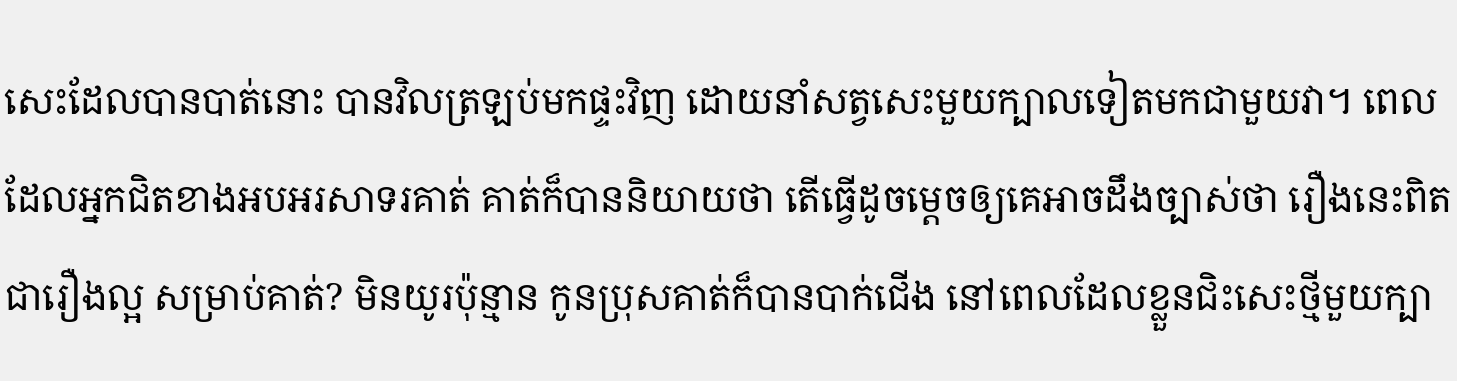សេះដែលបានបាត់នោះ បានវិលត្រឡប់មកផ្ទះវិញ ដោយនាំសត្វសេះមួយក្បាលទៀតមកជាមួយវា។ ពេលដែលអ្នកជិតខាងអបអរសាទរគាត់ គាត់ក៏បាននិយាយថា តើធ្វើដូចម្តេចឲ្យគេអាចដឹងច្បាស់ថា រឿងនេះពិតជារឿងល្អ សម្រាប់គាត់? មិនយូរប៉ុន្មាន កូនប្រុសគាត់ក៏បានបាក់ជើង នៅពេលដែលខ្លួនជិះសេះថ្មីមួយក្បា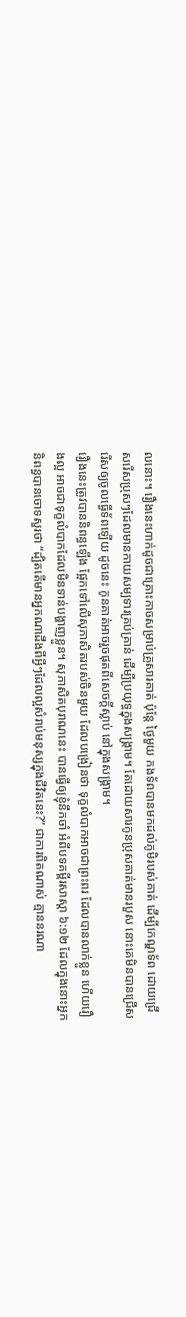លនោះ។ រឿងនេះហាក់ដូចជាគ្រោះកាចសម្រាប់គ្រួសារគាត់ ប៉ុន្តែ ថ្ងៃមួយ កងទ័ពបានមកដល់ភូមិរបស់គាត់ ដើម្បីកេណ្ឌទ័ព ដោយជ្រើសរើសប្រុសៗដែលមានកាយសម្បទារគ្រប់គ្រាន់ ដើម្បីប្រយុទ្ធក្នុងសង្រ្គាម។ តែដោយសារកូនប្រុសគាត់មានរបួស នោះគេមិនបានជ្រើសរើសឲ្យចូលធ្វើទ័ពឡើយ ដូចនេះ កូនគាត់អាចរួចផុតពីសេចក្តីស្លាប់ នៅក្នុងសង្រ្គាម។
រឿងនេះត្រូវបាននិពន្ធឡើង ផ្អែកទៅលើសុភាសិតរបស់ចិនមួយ ដែលបង្រៀនថា ទុក្ខលំបាកអាចជាព្រះពរ ដែលបានលាក់ខ្លួន ហើយរឿងល្អ អាចជាទុក្ខលំបាកដែលមិនទាន់បង្ហាញខ្លួន។ សុភាសិតបុរាណនេះ បានធ្វើឲ្យខ្ញុំនឹកចាំ អំពីបទគម្ពីរសាស្តា ៦:១២ ដែលក្នុងនោះអ្នកនិពន្ធបានចោទសួរថា “ដ្បិតតើមានអ្នកណាដឹងពីអ្វីៗដែលល្អសំរាប់មនុស្សក្នុងជីវិតនេះ?” ជាការពិតណាស់ គ្មាននរណា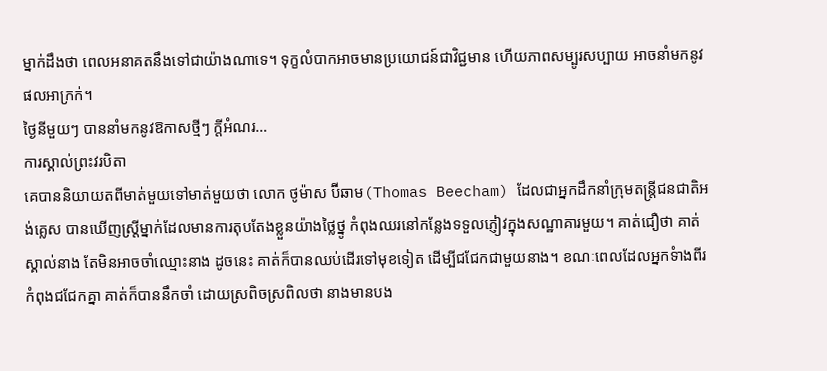ម្នាក់ដឹងថា ពេលអនាគតនឹងទៅជាយ៉ាងណាទេ។ ទុក្ខលំបាកអាចមានប្រយោជន៍ជាវិជ្ជមាន ហើយភាពសម្បូរសប្បាយ អាចនាំមកនូវផលអាក្រក់។
ថ្ងៃនីមួយៗ បាននាំមកនូវឱកាសថ្មីៗ ក្តីអំណរ…
ការស្គាល់ព្រះវរបិតា
គេបាននិយាយតពីមាត់មួយទៅមាត់មួយថា លោក ថូម៉ាស ប៊ីឆាម(Thomas Beecham) ដែលជាអ្នកដឹកនាំក្រុមតន្រ្តីជនជាតិអង់គ្លេស បានឃើញស្រ្តីម្នាក់ដែលមានការតុបតែងខ្លួនយ៉ាងថ្លៃថ្នូ កំពុងឈរនៅកន្លែងទទួលភ្ញៀវក្នុងសណ្ឋាគារមួយ។ គាត់ជឿថា គាត់ស្គាល់នាង តែមិនអាចចាំឈ្មោះនាង ដូចនេះ គាត់ក៏បានឈប់ដើរទៅមុខទៀត ដើម្បីជជែកជាមួយនាង។ ខណៈពេលដែលអ្នកទំាងពីរកំពុងជជែកគ្នា គាត់ក៏បាននឹកចាំ ដោយស្រពិចស្រពិលថា នាងមានបង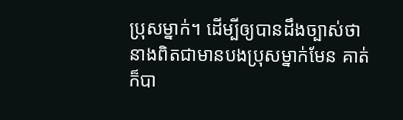ប្រុសម្នាក់។ ដើម្បីឲ្យបានដឹងច្បាស់ថា នាងពិតជាមានបងប្រុសម្នាក់មែន គាត់ក៏បា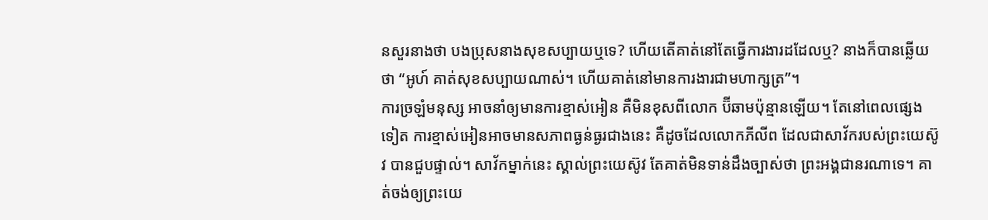នសួរនាងថា បងប្រុសនាងសុខសប្បាយឬទេ? ហើយតើគាត់នៅតែធ្វើការងារដដែលឬ? នាងក៏បានឆ្លើយថា “អូហ៍ គាត់សុខសប្បាយណាស់។ ហើយគាត់នៅមានការងារជាមហាក្សត្រ”។
ការច្រឡំមនុស្ស អាចនាំឲ្យមានការខ្មាស់អៀន គឺមិនខុសពីលោក ប៊ីឆាមប៉ុន្មានឡើយ។ តែនៅពេលផ្សេងទៀត ការខ្មាស់អៀនអាចមានសភាពធ្ងន់ធ្ងរជាងនេះ គឺដូចដែលលោកភីលីព ដែលជាសាវ័ករបស់ព្រះយេស៊ូវ បានជួបផ្ទាល់។ សាវ័កម្នាក់នេះ ស្គាល់ព្រះយេស៊ូវ តែគាត់មិនទាន់ដឹងច្បាស់ថា ព្រះអង្គជានរណាទេ។ គាត់ចង់ឲ្យព្រះយេ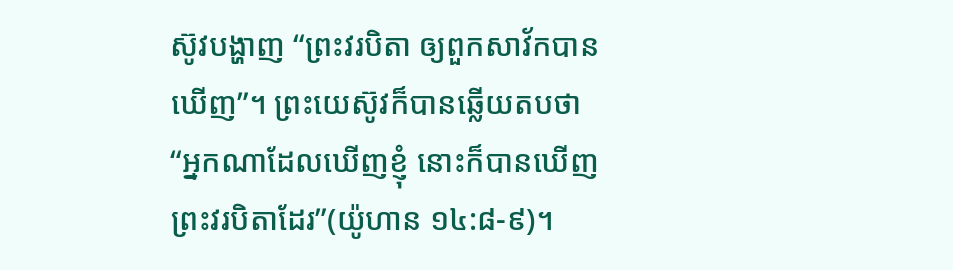ស៊ូវបង្ហាញ “ព្រះវរបិតា ឲ្យពួកសាវ័កបានឃើញ”។ ព្រះយេស៊ូវក៏បានឆ្លើយតបថា “អ្នកណាដែលឃើញខ្ញុំ នោះក៏បានឃើញព្រះវរបិតាដែរ”(យ៉ូហាន ១៤:៨-៩)។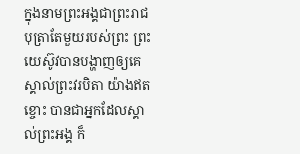ក្នុងនាមព្រះអង្គជាព្រះរាជបុត្រាតែមួយរបស់ព្រះ ព្រះយេស៊ូវបានបង្ហាញឲ្យគេស្គាល់ព្រះវរបិតា យ៉ាងឥតខ្ចោះ បានជាអ្នកដែលស្គាល់ព្រះអង្គ ក៏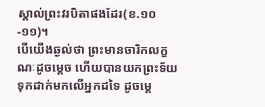ស្គាល់ព្រះវរបិតាផងដែរ(ខ.១០-១១)។
បើយើងឆ្ងល់ថា ព្រះមានចារិកលក្ខណៈដូចម្តេច ហើយបានយកព្រះទ័យទុកដាក់មកលើអ្នកដទៃ ដូចម្តេ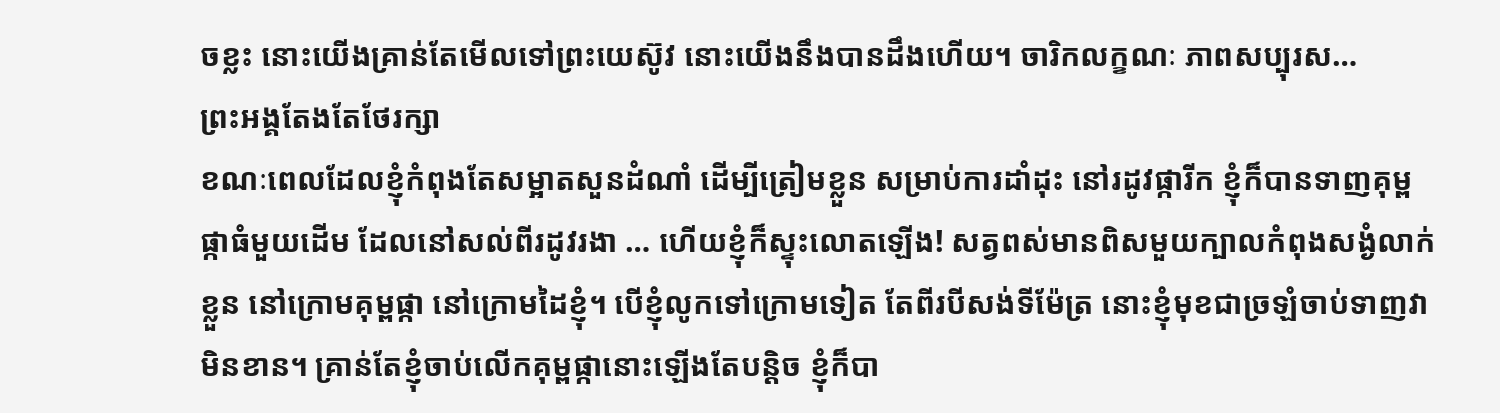ចខ្លះ នោះយើងគ្រាន់តែមើលទៅព្រះយេស៊ូវ នោះយើងនឹងបានដឹងហើយ។ ចារិកលក្ខណៈ ភាពសប្បុរស…
ព្រះអង្គតែងតែថែរក្សា
ខណៈពេលដែលខ្ញុំកំពុងតែសម្អាតសួនដំណាំ ដើម្បីត្រៀមខ្លួន សម្រាប់ការដាំដុះ នៅរដូវផ្ការីក ខ្ញុំក៏បានទាញគុម្ពផ្កាធំមួយដើម ដែលនៅសល់ពីរដូវរងា … ហើយខ្ញុំក៏ស្ទុះលោតឡើង! សត្វពស់មានពិសមួយក្បាលកំពុងសង្ងំលាក់ខ្លួន នៅក្រោមគុម្ពផ្កា នៅក្រោមដៃខ្ញុំ។ បើខ្ញុំលូកទៅក្រោមទៀត តែពីរបីសង់ទីម៉ែត្រ នោះខ្ញុំមុខជាច្រឡំចាប់ទាញវាមិនខាន។ គ្រាន់តែខ្ញុំចាប់លើកគុម្ពផ្កានោះឡើងតែបន្តិច ខ្ញុំក៏បា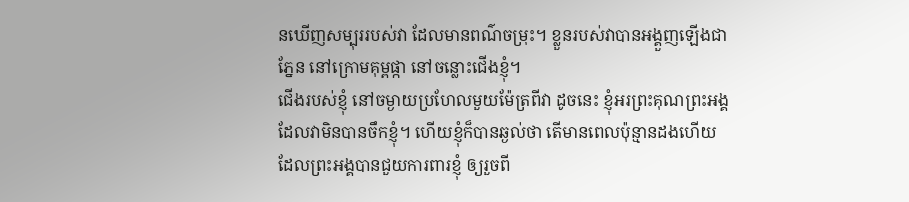នឃើញសម្បុររបស់វា ដែលមានពណ៌ចម្រុះ។ ខ្លួនរបស់វាបានអង្គួញឡើងជាភ្នែន នៅក្រោមគុម្ពផ្កា នៅចន្លោះជើងខ្ញុំ។
ជើងរបស់ខ្ញុំ នៅចម្ងាយប្រហែលមួយម៉ែត្រពីវា ដូចនេះ ខ្ញុំអរព្រះគុណព្រះអង្គ ដែលវាមិនបានចឹកខ្ញុំ។ ហើយខ្ញុំក៏បានឆ្ងល់ថា តើមានពេលប៉ុន្មានដងហើយ ដែលព្រះអង្គបានជួយការពារខ្ញុំ ឲ្យរួចពី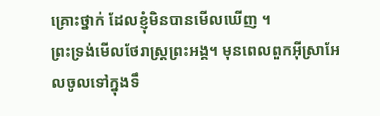គ្រោះថ្នាក់ ដែលខ្ញុំមិនបានមើលឃើញ ។
ព្រះទ្រង់មើលថែរាស្រ្តព្រះអង្គ។ មុនពេលពួកអ៊ីស្រាអែលចូលទៅក្នុងទឹ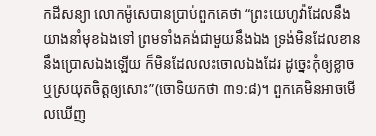កដីសន្យា លោកម៉ូសេបានប្រាប់ពួកគេថា “ព្រះយេហូវ៉ាដែលនឹងយាងនាំមុខឯងទៅ ព្រមទាំងគង់ជាមួយនឹងឯង ទ្រង់មិនដែលខាននឹងប្រោសឯងឡើយ ក៏មិនដែលលះចោលឯងដែរ ដូច្នេះកុំឲ្យខ្លាច ឬស្រយុតចិត្តឲ្យសោះ”(ចោទិយកថា ៣១:៨)។ ពួកគេមិនអាចមើលឃើញ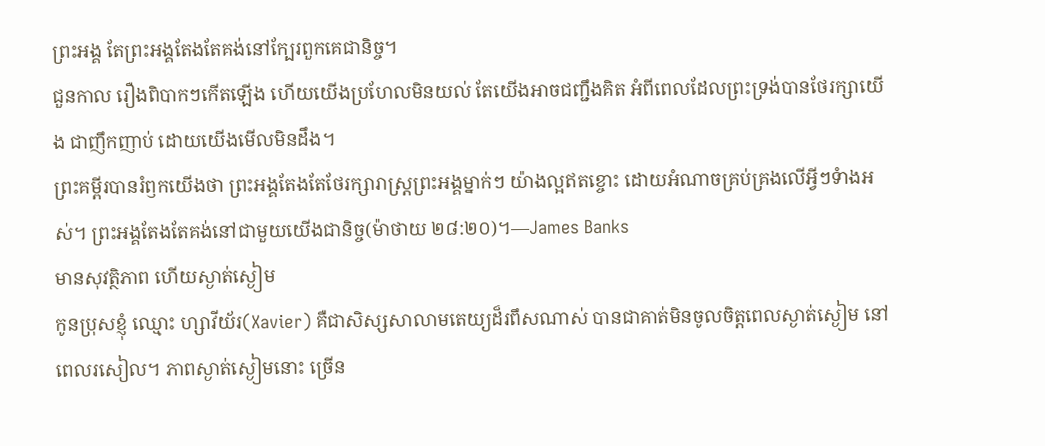ព្រះអង្គ តែព្រះអង្គតែងតែគង់នៅក្បែរពួកគេជានិច្ច។
ជួនកាល រឿងពិបាកៗកើតឡើង ហើយយើងប្រហែលមិនយល់ តែយើងអាចជញ្ជឹងគិត អំពីពេលដែលព្រះទ្រង់បានថែរក្សាយើង ជាញឹកញាប់ ដោយយើងមើលមិនដឹង។
ព្រះគម្ពីរបានរំឭកយើងថា ព្រះអង្គតែងតែថែរក្សារាស្រ្តព្រះអង្គម្នាក់ៗ យ៉ាងល្អឥតខ្ចោះ ដោយអំណាចគ្រប់គ្រងលើអ្វីៗទំាងអស់។ ព្រះអង្គតែងតែគង់នៅជាមួយយើងជានិច្ច(ម៉ាថាយ ២៨:២០)។—James Banks
មានសុវត្ថិភាព ហើយស្ងាត់ស្ងៀម
កូនប្រុសខ្ញុំ ឈ្មោះ ហ្សាវីយ័រ(Xavier) គឺជាសិស្សសាលាមតេយ្យដ៏រពឹសណាស់ បានជាគាត់មិនចូលចិត្តពេលស្ងាត់ស្ងៀម នៅពេលរសៀល។ ភាពស្ងាត់ស្ងៀមនោះ ច្រើន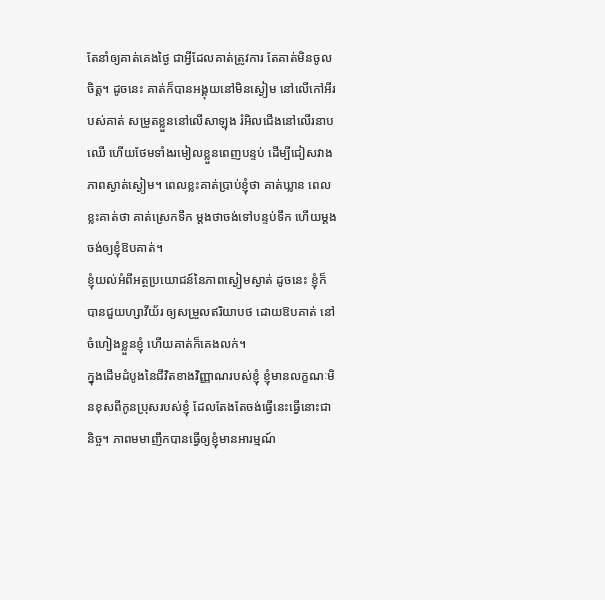តែនាំឲ្យគាត់គេងថ្ងៃ ជាអ្វីដែលគាត់ត្រូវការ តែគាត់មិនចូលចិត្ត។ ដូចនេះ គាត់ក៏បានអង្គុយនៅមិនស្ងៀម នៅលើកៅអីរបស់គាត់ សម្រូតខ្លួននៅលើសាឡុង រំអិលជើងនៅលើរនាបឈើ ហើយថែមទាំងរមៀលខ្លួនពេញបន្ទប់ ដើម្បីជៀសវាងភាពស្ងាត់ស្ងៀម។ ពេលខ្លះគាត់ប្រាប់ខ្ញុំថា គាត់ឃ្លាន ពេលខ្លះគាត់ថា គាត់ស្រេកទឹក ម្តងថាចង់ទៅបន្ទប់ទឹក ហើយម្តងចង់ឲ្យខ្ញុំឱបគាត់។
ខ្ញុំយល់អំពីអត្ថប្រយោជន៍នៃភាពស្ងៀមស្ងាត់ ដូចនេះ ខ្ញុំក៏បានជួយហ្សាវីយ័រ ឲ្យសម្រួលឥរិយាបថ ដោយឱបគាត់ នៅចំហៀងខ្លួនខ្ញុំ ហើយគាត់ក៏គេងលក់។
ក្នុងដើមដំបូងនៃជីវិតខាងវិញ្ញាណរបស់ខ្ញុំ ខ្ញុំមានលក្ខណៈមិនខុសពីកូនប្រុសរបស់ខ្ញុំ ដែលតែងតែចង់ធ្វើនេះធ្វើនោះជានិច្ច។ ភាពមមាញឹកបានធ្វើឲ្យខ្ញុំមានអារម្មណ៍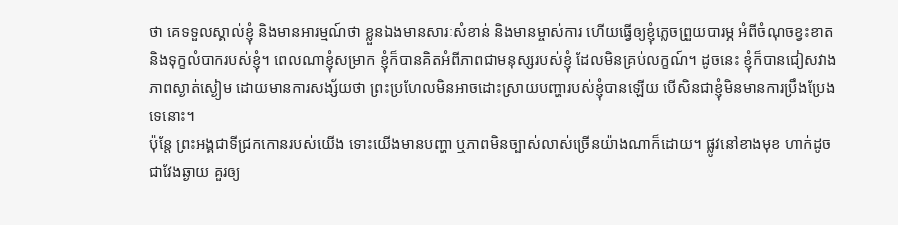ថា គេទទួលស្គាល់ខ្ញុំ និងមានអារម្មណ៍ថា ខ្លួនឯងមានសារៈសំខាន់ និងមានម្ចាស់ការ ហើយធ្វើឲ្យខ្ញុំភ្លេចព្រួយបារម្ភ អំពីចំណុចខ្វះខាត និងទុក្ខលំបាករបស់ខ្ញុំ។ ពេលណាខ្ញុំសម្រាក ខ្ញុំក៏បានគិតអំពីភាពជាមនុស្សរបស់ខ្ញុំ ដែលមិនគ្រប់លក្ខណ៍។ ដូចនេះ ខ្ញុំក៏បានជៀសវាងភាពស្ងាត់ស្ងៀម ដោយមានការសង្ស័យថា ព្រះប្រហែលមិនអាចដោះស្រាយបញ្ហារបស់ខ្ញុំបានឡើយ បើសិនជាខ្ញុំមិនមានការប្រឹងប្រែងទេនោះ។
ប៉ុន្តែ ព្រះអង្គជាទីជ្រកកោនរបស់យើង ទោះយើងមានបញ្ហា ឬភាពមិនច្បាស់លាស់ច្រើនយ៉ាងណាក៏ដោយ។ ផ្លូវនៅខាងមុខ ហាក់ដូចជាវែងឆ្ងាយ គួរឲ្យ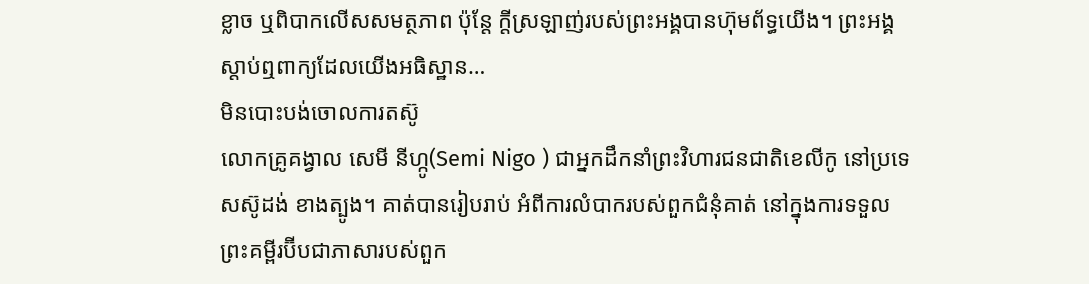ខ្លាច ឬពិបាកលើសសមត្ថភាព ប៉ុន្តែ ក្តីស្រឡាញ់របស់ព្រះអង្គបានហ៊ុមព័ទ្ធយើង។ ព្រះអង្គស្តាប់ឮពាក្យដែលយើងអធិស្ឋាន…
មិនបោះបង់ចោលការតស៊ូ
លោកគ្រូគង្វាល សេមី នីហ្កូ(Semi Nigo ) ជាអ្នកដឹកនាំព្រះវិហារជនជាតិខេលីកូ នៅប្រទេសស៊ូដង់ ខាងត្បូង។ គាត់បានរៀបរាប់ អំពីការលំបាករបស់ពួកជំនុំគាត់ នៅក្នុងការទទួលព្រះគម្ពីរប៊ីបជាភាសារបស់ពួក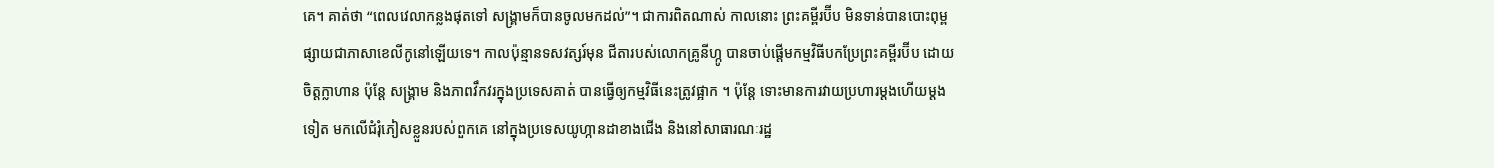គេ។ គាត់ថា “ពេលវេលាកន្លងផុតទៅ សង្រ្គាមក៏បានចូលមកដល់”។ ជាការពិតណាស់ កាលនោះ ព្រះគម្ពីរប៊ីប មិនទាន់បានបោះពុម្ពផ្សាយជាភាសាខេលីកូនៅឡើយទេ។ កាលប៉ុន្មានទសវត្សរ៍មុន ជីតារបស់លោកគ្រូនីហ្កូ បានចាប់ផ្តើមកម្មវិធីបកប្រែព្រះគម្ពីរប៊ីប ដោយចិត្តក្លាហាន ប៉ុន្តែ សង្រ្គាម និងភាពវឹកវរក្នុងប្រទេសគាត់ បានធ្វើឲ្យកម្មវិធីនេះត្រូវផ្អាក ។ ប៉ុន្តែ ទោះមានការវាយប្រហារម្តងហើយម្តងទៀត មកលើជំរុំភៀសខ្លួនរបស់ពួកគេ នៅក្នុងប្រទេសយូហ្កានដាខាងជើង និងនៅសាធារណៈរដ្ឋ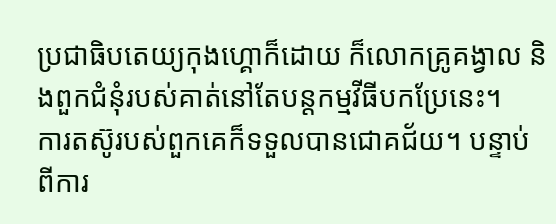ប្រជាធិបតេយ្យកុងហ្គោក៏ដោយ ក៏លោកគ្រូគង្វាល និងពួកជំនុំរបស់គាត់នៅតែបន្តកម្មវីធីបកប្រែនេះ។
ការតស៊ូរបស់ពួកគេក៏ទទួលបានជោគជ័យ។ បន្ទាប់ពីការ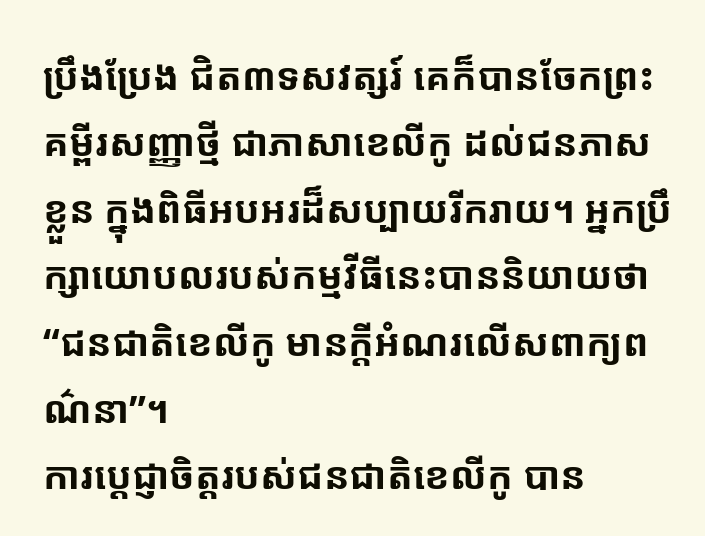ប្រឹងប្រែង ជិត៣ទសវត្សរ៍ គេក៏បានចែកព្រះគម្ពីរសញ្ញាថ្មី ជាភាសាខេលីកូ ដល់ជនភាសខ្លួន ក្នុងពិធីអបអរដ៏សប្បាយរីករាយ។ អ្នកប្រឹក្សាយោបលរបស់កម្មវីធីនេះបាននិយាយថា “ជនជាតិខេលីកូ មានក្តីអំណរលើសពាក្យពណ៌នា”។
ការប្តេជ្ញាចិត្តរបស់ជនជាតិខេលីកូ បាន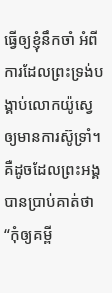ធ្វើឲ្យខ្ញុំនឹកចាំ អំពីការដែលព្រះទ្រង់បង្គាប់លោកយ៉ូស្វេឲ្យមានការស៊ូទ្រាំ។ គឺដូចដែលព្រះអង្គបានប្រាប់គាត់ថា “កុំឲ្យគម្ពី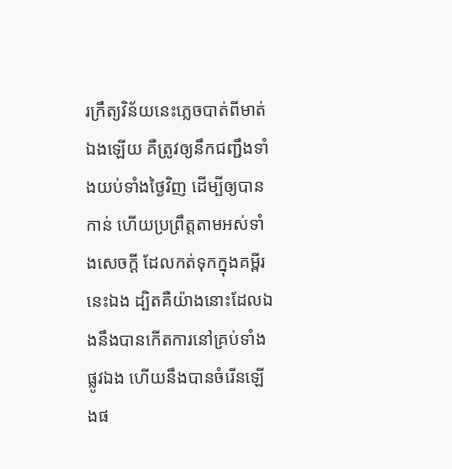រក្រឹត្យវិន័យនេះភ្លេចបាត់ពីមាត់ឯងឡើយ គឺត្រូវឲ្យនឹកជញ្ជឹងទាំងយប់ទាំងថ្ងៃវិញ ដើម្បីឲ្យបានកាន់ ហើយប្រព្រឹត្តតាមអស់ទាំងសេចក្តី ដែលកត់ទុកក្នុងគម្ពីរនេះឯង ដ្បិតគឺយ៉ាងនោះដែលឯងនឹងបានកើតការនៅគ្រប់ទាំងផ្លូវឯង ហើយនឹងបានចំរើនឡើងផ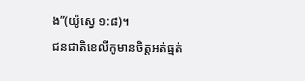ង”(យ៉ូស្វេ ១:៨)។
ជនជាតិខេលីកូមានចិត្តអត់ធ្មត់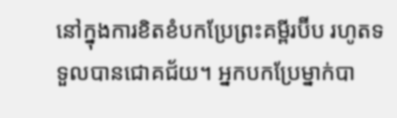នៅក្នុងការខិតខំបកប្រែព្រះគម្ពីរប៊ីប រហូតទទួលបានជោគជ័យ។ អ្នកបកប្រែម្នាក់បា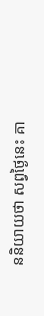ននិយាយថា សព្វថ្ងៃនេះ គា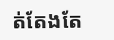ត់តែងតែ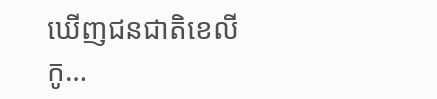ឃើញជនជាតិខេលីកូ…